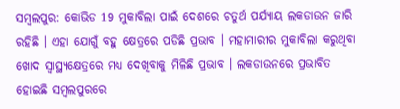ସମ୍ବଲପୁର: କୋଭିଡ 19 ମୁକାବିଲା ପାଇଁ ଦେଶରେ ଚତୁର୍ଥ ପର୍ଯ୍ୟାୟ ଲକଡାଉନ ଜାରି ରହିଛି । ଏହା ଯୋଗୁଁ ବହୁ କ୍ଷେତ୍ରରେ ପଡିଛି ପ୍ରଭାବ । ମହାମାରୀର ମୁକାବିଲା କରୁଥିବା ଖୋଦ ସ୍ବାସ୍ଥ୍ୟକ୍ଷେତ୍ରରେ ମଧ୍ୟ ଦେଖିବାକୁ ମିଳିଛି ପ୍ରଭାବ । ଲକଡାଉନରେ ପ୍ରଭାବିତ ହୋଇଛି ସମ୍ବଲପୁରରେ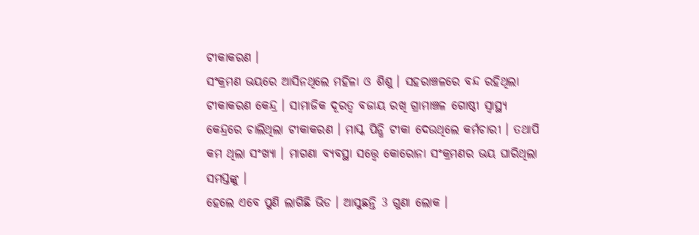ଟୀକାକରଣ ।
ସଂକ୍ରମଣ ଭୟରେ ଆସିନଥିଲେ ମହିଳା ଓ ଶିଶୁ । ସହରାଞ୍ଚଳରେ ବନ୍ଦ ରହିଥିଲା ଟୀକାକରଣ କେନ୍ଦ୍ର । ସାମାଜିକ ଦୂରତ୍ବ ବଜାୟ ରଖି ଗ୍ରାମାଞ୍ଚଳ ଗୋଷ୍ଠୀ ସ୍ବାସ୍ଥ୍ୟ କେନ୍ଦ୍ରରେ ଚାଲିଥିଲା ଟୀକାକରଣ । ମାସ୍କ ପିନ୍ଧି ଟୀକା ଦେଉଥିଲେ କର୍ମଚାରୀ । ତଥାପି କମ ଥିଲା ସଂଖ୍ୟା । ମାଗଣା ବ୍ୟବସ୍ଥା ସତ୍ତ୍ବେ କୋରୋନା ସଂକ୍ରମଣର ଭୟ ଘାରିଥିଲା ସମସ୍ତଙ୍କୁ ।
ହେଲେ ଏବେ ପୁଣି ଲାଗିଛି ଭିଡ । ଆସୁଛନ୍ତି 3 ଗୁଣା ଲୋକ ।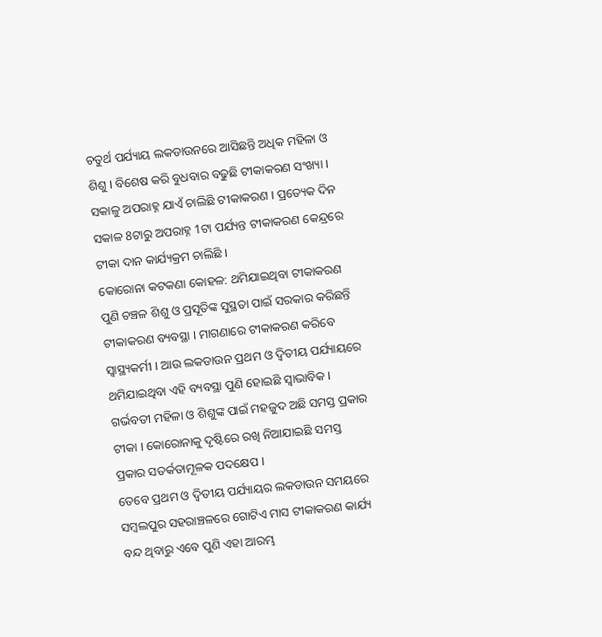ଚତୁର୍ଥ ପର୍ଯ୍ୟାୟ ଲକଡାଉନରେ ଆସିଛନ୍ତି ଅଧିକ ମହିଳା ଓ ଶିଶୁ । ବିଶେଷ କରି ବୁଧବାର ବଢୁଛି ଟୀକାକରଣ ସଂଖ୍ୟା । ସକାଳୁ ଅପରାହ୍ନ ଯାଏଁ ଚାଲିଛି ଟୀକାକରଣ । ପ୍ରତ୍ୟେକ ଦିନ ସକାଳ 8ଟାରୁ ଅପରାହ୍ନ 1ଟା ପର୍ଯ୍ୟନ୍ତ ଟୀକାକରଣ କେନ୍ଦ୍ରରେ ଟୀକା ଦାନ କାର୍ଯ୍ୟକ୍ରମ ଚାଲିଛି ।
କୋରୋନା କଟକଣା କୋହଳ: ଥମିଯାଇଥିବା ଟୀକାକରଣ ପୁଣି ଚଞ୍ଚଳ ଶିଶୁ ଓ ପ୍ରସୂତିଙ୍କ ସୁସ୍ଥତା ପାଇଁ ସରକାର କରିଛନ୍ତି ଟୀକାକରଣ ବ୍ୟବସ୍ଥା । ମାଗଣାରେ ଟୀକାକରଣ କରିବେ ସ୍ବାସ୍ଥ୍ୟକର୍ମୀ । ଆଉ ଲକଡାଉନ ପ୍ରଥମ ଓ ଦ୍ବିତୀୟ ପର୍ଯ୍ୟାୟରେ ଥମିଯାଇଥିବା ଏହି ବ୍ୟବସ୍ଥା ପୁଣି ହୋଇଛି ସ୍ବାଭାବିକ । ଗର୍ଭବତୀ ମହିଳା ଓ ଶିଶୁଙ୍କ ପାଇଁ ମହଜୁଦ ଅଛି ସମସ୍ତ ପ୍ରକାର ଟୀକା । କୋରୋନାକୁ ଦୃଷ୍ଟିରେ ରଖି ନିଆଯାଇଛି ସମସ୍ତ ପ୍ରକାର ସତର୍କତାମୂଳକ ପଦକ୍ଷେପ ।
ତେବେ ପ୍ରଥମ ଓ ଦ୍ଵିତୀୟ ପର୍ଯ୍ୟାୟର ଲକଡାଉନ ସମୟରେ ସମ୍ବଲପୁର ସହରାଞ୍ଚଳରେ ଗୋଟିଏ ମାସ ଟୀକାକରଣ କାର୍ଯ୍ୟ ବନ୍ଦ ଥିବାରୁ ଏବେ ପୁଣି ଏହା ଆରମ୍ଭ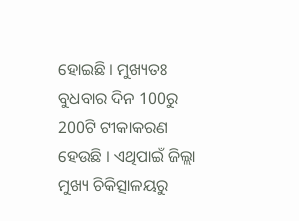ହୋଇଛି । ମୁଖ୍ୟତଃ ବୁଧବାର ଦିନ 100ରୁ 200ଟି ଟୀକାକରଣ ହେଉଛି । ଏଥିପାଇଁ ଜିଲ୍ଲା ମୁଖ୍ୟ ଚିକିତ୍ସାଳୟରୁ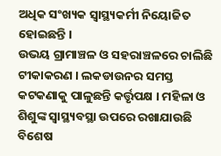ଅଧିକ ସଂଖ୍ୟକ ସ୍ବାସ୍ଥ୍ୟକର୍ମୀ ନିୟୋଜିତ ହୋଇଛନ୍ତି ।
ଉଭୟ ଗ୍ରାମାଞ୍ଚଳ ଓ ସହରାଞ୍ଚଳରେ ଚାଲିଛି ଟୀକାକରଣ । ଲକଡାଉନର ସମସ୍ତ କଟକଣାକୁ ପାଳୁଛନ୍ତି କର୍ତ୍ତୃପକ୍ଷ । ମହିଳା ଓ ଶିଶୁଙ୍କ ସ୍ବାସ୍ଥ୍ୟବସ୍ଥା ଉପରେ ରଖାଯାଉଛି ବିଶେଷ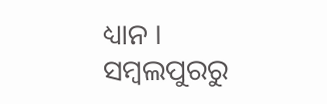ଧ୍ୟାନ ।
ସମ୍ବଲପୁରରୁ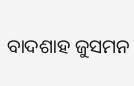ବାଦଶାହ ଜୁସମନ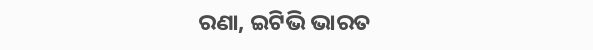ରଣା, ଇଟିଭି ଭାରତ